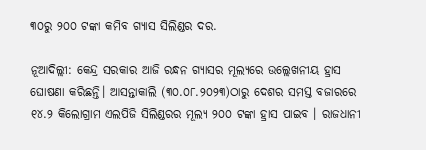୩୦ରୁ ୨୦୦ ଟଙ୍କା କମିବ ଗ୍ୟାସ ସିଲିଣ୍ଡର ଦର.

ନୂଆଦିଲ୍ଲୀ: କେନ୍ଦ୍ର ସରକାର ଆଜି ରନ୍ଧନ ଗ୍ୟାସର ମୂଲ୍ୟରେ ଉଲ୍ଲେଖନୀୟ ହ୍ରାସ ଘୋଷଣା କରିଛନ୍ତି। ଆସନ୍ତାକାଲି (୩୦.୦୮.୨୦୨୩)ଠାରୁ ଦେଶର ସମସ୍ତ ବଜାରରେ ୧୪.୨ କିଲୋଗ୍ରାମ ଏଲପିଜି ସିଲିଣ୍ଡରର ମୂଲ୍ୟ ୨୦୦ ଟଙ୍କା ହ୍ରାସ ପାଇବ । ରାଜଧାନୀ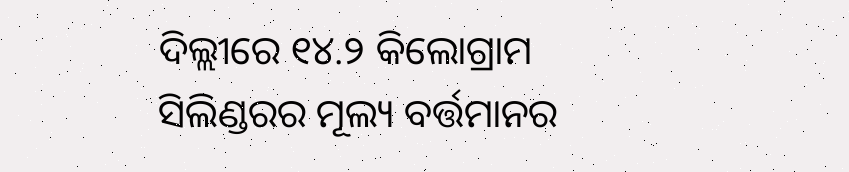ଦିଲ୍ଲୀରେ ୧୪.୨ କିଲୋଗ୍ରାମ ସିଲିଣ୍ଡରର ମୂଲ୍ୟ ବର୍ତ୍ତମାନର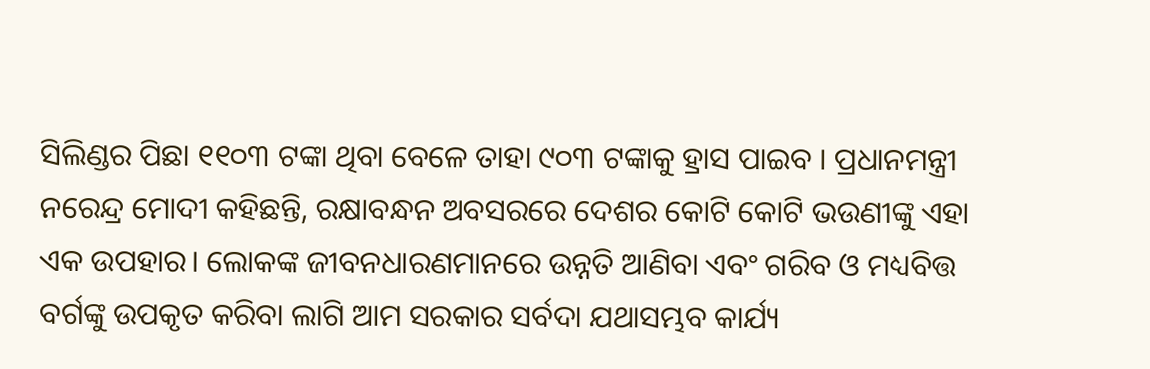ସିଲିଣ୍ଡର ପିଛା ୧୧୦୩ ଟଙ୍କା ଥିବା ବେଳେ ତାହା ୯୦୩ ଟଙ୍କାକୁ ହ୍ରାସ ପାଇବ । ପ୍ରଧାନମନ୍ତ୍ରୀ ନରେନ୍ଦ୍ର ମୋଦୀ କହିଛନ୍ତି, ରକ୍ଷାବନ୍ଧନ ଅବସରରେ ଦେଶର କୋଟି କୋଟି ଭଉଣୀଙ୍କୁ ଏହା ଏକ ଉପହାର। ଲୋକଙ୍କ ଜୀବନଧାରଣମାନରେ ଉନ୍ନତି ଆଣିବା ଏବଂ ଗରିବ ଓ ମଧ୍ୟବିତ୍ତ ବର୍ଗଙ୍କୁ ଉପକୃତ କରିବା ଲାଗି ଆମ ସରକାର ସର୍ବଦା ଯଥାସମ୍ଭବ କାର୍ଯ୍ୟ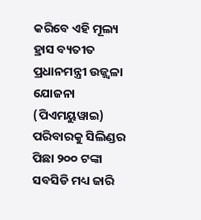କରିବେ ଏହି ମୂଲ୍ୟ ହ୍ରାସ ବ୍ୟତୀତ ପ୍ରଧାନମନ୍ତ୍ରୀ ଉଜ୍ଜ୍ୱଳା ଯୋଜନା (ପିଏମୟୁୱାଇ) ପରିବାରକୁ ସିଲିଣ୍ଡର ପିଛା ୨୦୦ ଟଙ୍କା ସବସିଡି ମଧ୍ୟ ଜାରି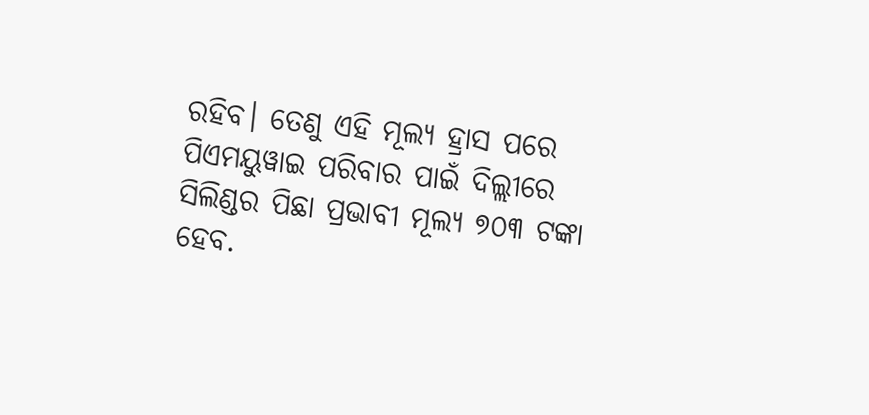ରହିବ। ତେଣୁ ଏହି ମୂଲ୍ୟ ହ୍ରାସ ପରେ ପିଏମୟୁୱାଇ ପରିବାର ପାଇଁ ଦିଲ୍ଲୀରେ ସିଲିଣ୍ଡର ପିଛା ପ୍ରଭାବୀ ମୂଲ୍ୟ ୭୦୩ ଟଙ୍କା ହେବ.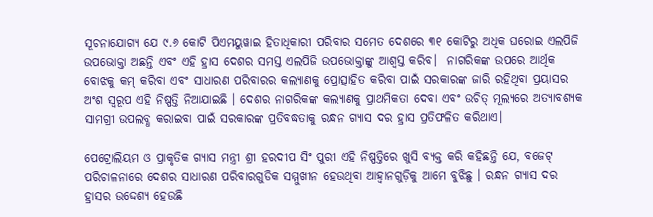ସୂଚନାଯୋଗ୍ୟ ଯେ ୯.୬ କୋଟି ପିଏମୟୁୱାଇ ହିତାଧିକାରୀ ପରିବାର ସମେତ ଦେଶରେ ୩୧ କୋଟିରୁ ଅଧିକ ଘରୋଇ ଏଲପିଜି ଉପଭୋକ୍ତା ଅଛନ୍ତି ଏବଂ ଏହି ହ୍ରାସ ଦେଶର ସମସ୍ତ ଏଲପିଜି ଉପଭୋକ୍ତାଙ୍କୁ ଆଶ୍ବସ୍ତ କରିବ।  ନାଗରିକଙ୍କ ଉପରେ ଆର୍ଥିକ ବୋଝକୁ କମ୍ କରିବା ଏବଂ ସାଧାରଣ ପରିବାରର କଲ୍ୟାଣକୁ ପ୍ରୋତ୍ସାହିତ କରିବା ପାଇଁ ସରକାରଙ୍କ ଜାରି ରହିଥିବା ପ୍ରୟାସର ଅଂଶ ସ୍ୱରୂପ ଏହି ନିଷ୍ପତ୍ତି ନିଆଯାଇଛି । ଦେଶର ନାଗରିକଙ୍କ କଲ୍ୟାଣକୁ ପ୍ରାଥମିକତା ଦେବା ଏବଂ ଉଚିତ୍ ମୂଲ୍ୟରେ ଅତ୍ୟାବଶ୍ୟକ ସାମଗ୍ରୀ ଉପଲବ୍ଧ କରାଇବା ପାଇଁ ସରକାରଙ୍କ ପ୍ରତିବଦ୍ଧତାକୁ ରନ୍ଧନ ଗ୍ୟାସ ଦର ହ୍ରାସ ପ୍ରତିଫଳିତ କରିଥାଏ।

ପେଟ୍ରୋଲିୟମ ଓ ପ୍ରାକୃତିକ ଗ୍ୟାସ ମନ୍ତ୍ରୀ ଶ୍ରୀ ହରଦୀପ ସିଂ ପୁରୀ ଏହି ନିଷ୍ପତ୍ତିରେ ଖୁସି ବ୍ୟକ୍ତ କରି କହିଛନ୍ତି ଯେ, ବଜେଟ୍ ପରିଚାଳନାରେ ଦେଶର ସାଧାରଣ ପରିବାରଗୁଡିକ ସମ୍ମୁଖୀନ ହେଉଥିବା ଆହ୍ୱାନଗୁଡ଼ିକୁ ଆମେ ବୁଝିଛୁ । ରନ୍ଧନ ଗ୍ୟାସ ଦର ହ୍ରାସର ଉଦ୍ଦେଶ୍ୟ ହେଉଛି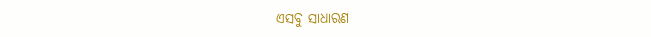ଏସବୁ ସାଧାରଣ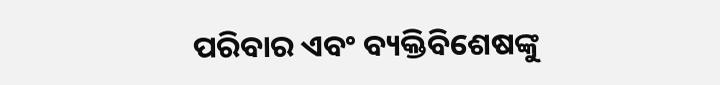ପରିବାର ଏବଂ ବ୍ୟକ୍ତିବିଶେଷଙ୍କୁ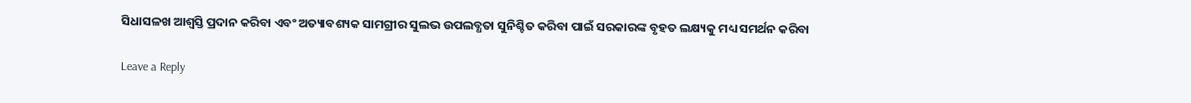ସିଧାସଳଖ ଆଶ୍ୱସ୍ତି ପ୍ରଦାନ କରିବା ଏବଂ ଅତ୍ୟାବଶ୍ୟକ ସାମଗ୍ରୀର ସୁଲଭ ଉପଲବ୍ଧତା ସୁନିଶ୍ଚିତ କରିବା ପାଇଁ ସରକାରଙ୍କ ବୃହତ ଲକ୍ଷ୍ୟକୁ ମଧ୍ୟ ସମର୍ଥନ କରିବା

Leave a Reply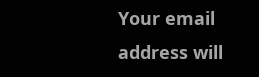Your email address will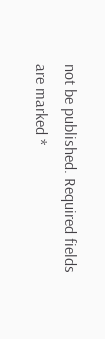not be published. Required fields are marked *